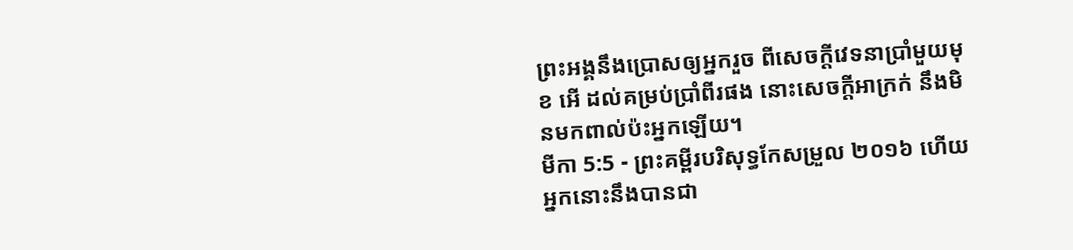ព្រះអង្គនឹងប្រោសឲ្យអ្នករួច ពីសេចក្ដីវេទនាប្រាំមួយមុខ អើ ដល់គម្រប់ប្រាំពីរផង នោះសេចក្ដីអាក្រក់ នឹងមិនមកពាល់ប៉ះអ្នកឡើយ។
មីកា 5:5 - ព្រះគម្ពីរបរិសុទ្ធកែសម្រួល ២០១៦ ហើយអ្នកនោះនឹងបានជា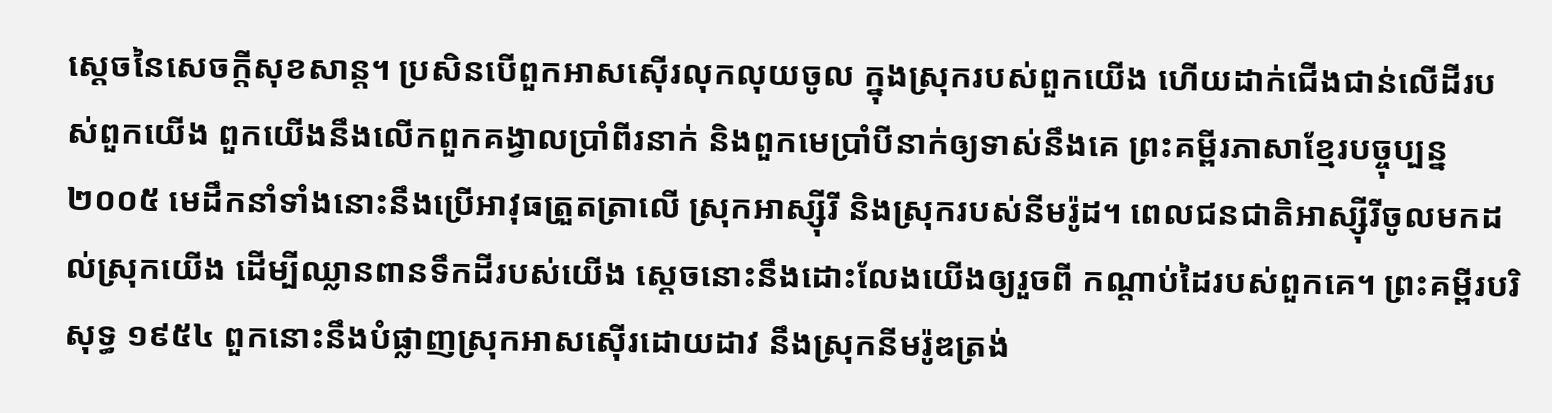ស្ដេចនៃសេចក្ដីសុខសាន្ត។ ប្រសិនបើពួកអាសស៊ើរលុកលុយចូល ក្នុងស្រុករបស់ពួកយើង ហើយដាក់ជើងជាន់លើដីរបស់ពួកយើង ពួកយើងនឹងលើកពួកគង្វាលប្រាំពីរនាក់ និងពួកមេប្រាំបីនាក់ឲ្យទាស់នឹងគេ ព្រះគម្ពីរភាសាខ្មែរបច្ចុប្បន្ន ២០០៥ មេដឹកនាំទាំងនោះនឹងប្រើអាវុធត្រួតត្រាលើ ស្រុកអាស្ស៊ីរី និងស្រុករបស់នីមរ៉ូដ។ ពេលជនជាតិអាស្ស៊ីរីចូលមកដល់ស្រុកយើង ដើម្បីឈ្លានពានទឹកដីរបស់យើង ស្ដេចនោះនឹងដោះលែងយើងឲ្យរួចពី កណ្ដាប់ដៃរបស់ពួកគេ។ ព្រះគម្ពីរបរិសុទ្ធ ១៩៥៤ ពួកនោះនឹងបំផ្លាញស្រុកអាសស៊ើរដោយដាវ នឹងស្រុកនីមរ៉ូឌត្រង់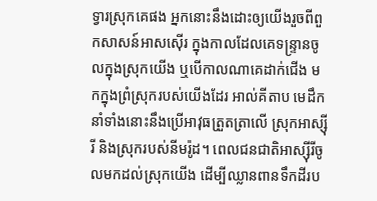ទ្វារស្រុកគេផង អ្នកនោះនឹងដោះឲ្យយើងរួចពីពួកសាសន៍អាសស៊ើរ ក្នុងកាលដែលគេទន្ទ្រានចូលក្នុងស្រុកយើង ឬបើកាលណាគេដាក់ជើង មកក្នុងព្រំស្រុករបស់យើងដែរ អាល់គីតាប មេដឹកនាំទាំងនោះនឹងប្រើអាវុធត្រួតត្រាលើ ស្រុកអាស្ស៊ីរី និងស្រុករបស់នីមរ៉ូដ។ ពេលជនជាតិអាស្ស៊ីរីចូលមកដល់ស្រុកយើង ដើម្បីឈ្លានពានទឹកដីរប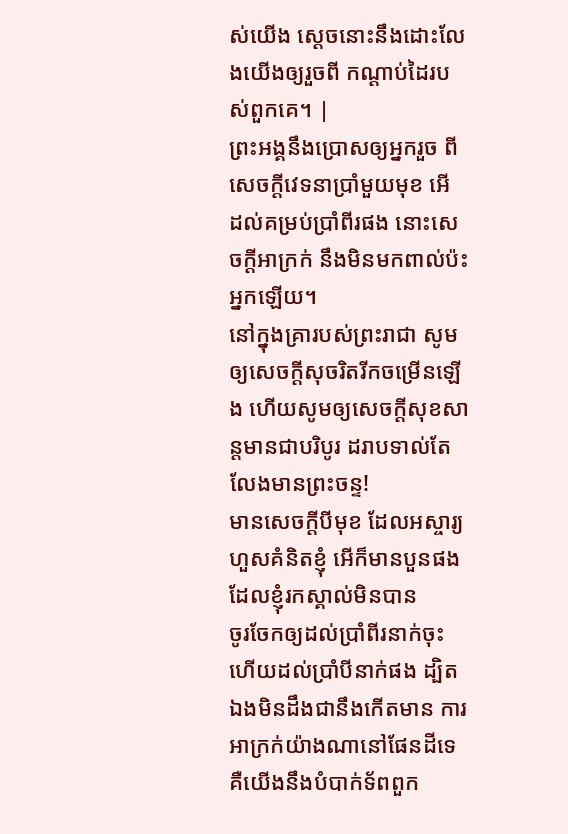ស់យើង ស្ដេចនោះនឹងដោះលែងយើងឲ្យរួចពី កណ្ដាប់ដៃរបស់ពួកគេ។ |
ព្រះអង្គនឹងប្រោសឲ្យអ្នករួច ពីសេចក្ដីវេទនាប្រាំមួយមុខ អើ ដល់គម្រប់ប្រាំពីរផង នោះសេចក្ដីអាក្រក់ នឹងមិនមកពាល់ប៉ះអ្នកឡើយ។
នៅក្នុងគ្រារបស់ព្រះរាជា សូមឲ្យសេចក្ដីសុចរិតរីកចម្រើនឡើង ហើយសូមឲ្យសេចក្ដីសុខសាន្តមានជាបរិបូរ ដរាបទាល់តែលែងមានព្រះចន្ទ!
មានសេចក្ដីបីមុខ ដែលអស្ចារ្យហួសគំនិតខ្ញុំ អើក៏មានបួនផង ដែលខ្ញុំរកស្គាល់មិនបាន
ចូរចែកឲ្យដល់ប្រាំពីរនាក់ចុះ ហើយដល់ប្រាំបីនាក់ផង ដ្បិតឯងមិនដឹងជានឹងកើតមាន ការអាក្រក់យ៉ាងណានៅផែនដីទេ
គឺយើងនឹងបំបាក់ទ័ពពួក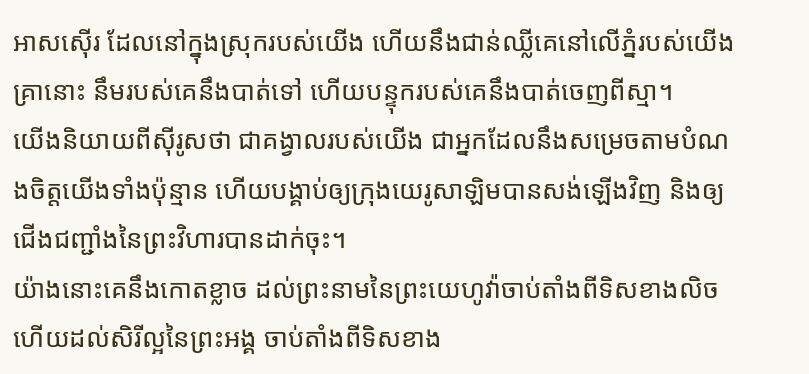អាសស៊ើរ ដែលនៅក្នុងស្រុករបស់យើង ហើយនឹងជាន់ឈ្លីគេនៅលើភ្នំរបស់យើង គ្រានោះ នឹមរបស់គេនឹងបាត់ទៅ ហើយបន្ទុករបស់គេនឹងបាត់ចេញពីស្មា។
យើងនិយាយពីស៊ីរូសថា ជាគង្វាលរបស់យើង ជាអ្នកដែលនឹងសម្រេចតាមបំណងចិត្តយើងទាំងប៉ុន្មាន ហើយបង្គាប់ឲ្យក្រុងយេរូសាឡិមបានសង់ឡើងវិញ និងឲ្យជើងជញ្ជាំងនៃព្រះវិហារបានដាក់ចុះ។
យ៉ាងនោះគេនឹងកោតខ្លាច ដល់ព្រះនាមនៃព្រះយេហូវ៉ាចាប់តាំងពីទិសខាងលិច ហើយដល់សិរីល្អនៃព្រះអង្គ ចាប់តាំងពីទិសខាង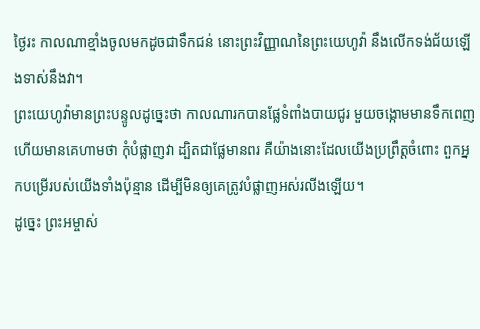ថ្ងៃរះ កាលណាខ្មាំងចូលមកដូចជាទឹកជន់ នោះព្រះវិញ្ញាណនៃព្រះយេហូវ៉ា នឹងលើកទង់ជ័យឡើងទាស់នឹងវា។
ព្រះយេហូវ៉ាមានព្រះបន្ទូលដូច្នេះថា កាលណារកបានផ្លែទំពាំងបាយជូរ មួយចង្កោមមានទឹកពេញ ហើយមានគេហាមថា កុំបំផ្លាញវា ដ្បិតជាផ្លែមានពរ គឺយ៉ាងនោះដែលយើងប្រព្រឹត្តចំពោះ ពួកអ្នកបម្រើរបស់យើងទាំងប៉ុន្មាន ដើម្បីមិនឲ្យគេត្រូវបំផ្លាញអស់រលីងឡើយ។
ដូច្នេះ ព្រះអម្ចាស់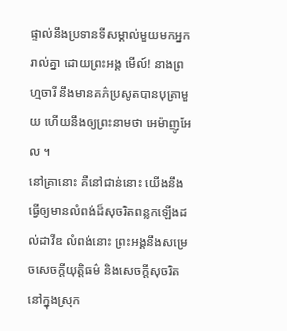ផ្ទាល់នឹងប្រទានទីសម្គាល់មួយមកអ្នករាល់គ្នា ដោយព្រះអង្គ មើល៍! នាងព្រហ្មចារី នឹងមានគភ៌ប្រសូតបានបុត្រាមួយ ហើយនឹងឲ្យព្រះនាមថា អេម៉ាញូអែល ។
នៅគ្រានោះ គឺនៅជាន់នោះ យើងនឹងធ្វើឲ្យមានលំពង់ដ៏សុចរិតពន្លកឡើងដល់ដាវីឌ លំពង់នោះ ព្រះអង្គនឹងសម្រេចសេចក្ដីយុត្តិធម៌ និងសេចក្ដីសុចរិតនៅក្នុងស្រុក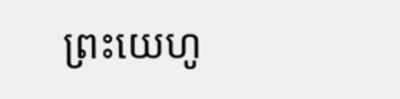ព្រះយេហូ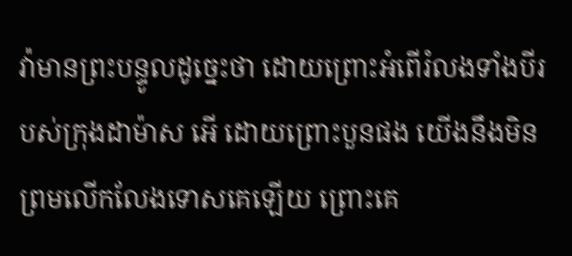វ៉ាមានព្រះបន្ទូលដូច្នេះថា ដោយព្រោះអំពើរំលងទាំងបីរបស់ក្រុងដាម៉ាស អើ ដោយព្រោះបួនផង យើងនឹងមិនព្រមលើកលែងទោសគេឡើយ ព្រោះគេ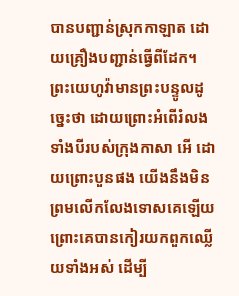បានបញ្ជាន់ស្រុកកាឡាត ដោយគ្រឿងបញ្ជាន់ធ្វើពីដែក។
ព្រះយេហូវ៉ាមានព្រះបន្ទូលដូច្នេះថា ដោយព្រោះអំពើរំលងទាំងបីរបស់ក្រុងកាសា អើ ដោយព្រោះបួនផង យើងនឹងមិនព្រមលើកលែងទោសគេឡើយ ព្រោះគេបានកៀរយកពួកឈ្លើយទាំងអស់ ដើម្បី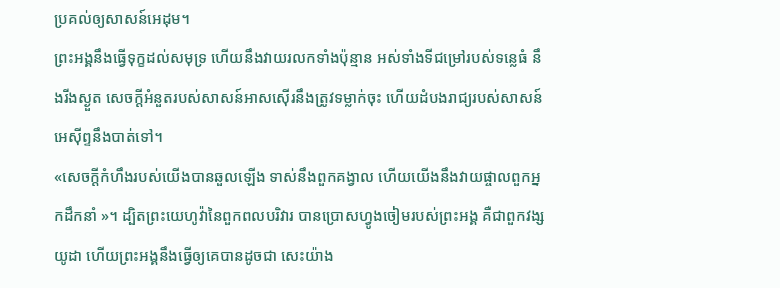ប្រគល់ឲ្យសាសន៍អេដុម។
ព្រះអង្គនឹងធ្វើទុក្ខដល់សមុទ្រ ហើយនឹងវាយរលកទាំងប៉ុន្មាន អស់ទាំងទីជម្រៅរបស់ទន្លេធំ នឹងរីងស្ងួត សេចក្ដីអំនួតរបស់សាសន៍អាសស៊ើរនឹងត្រូវទម្លាក់ចុះ ហើយដំបងរាជ្យរបស់សាសន៍អេស៊ីព្ទនឹងបាត់ទៅ។
«សេចក្ដីកំហឹងរបស់យើងបានឆួលឡើង ទាស់នឹងពួកគង្វាល ហើយយើងនឹងវាយផ្ចាលពួកអ្នកដឹកនាំ »។ ដ្បិតព្រះយេហូវ៉ានៃពួកពលបរិវារ បានប្រោសហ្វូងចៀមរបស់ព្រះអង្គ គឺជាពួកវង្សយូដា ហើយព្រះអង្គនឹងធ្វើឲ្យគេបានដូចជា សេះយ៉ាង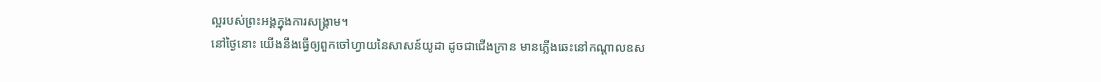ល្អរបស់ព្រះអង្គក្នុងការសង្គ្រាម។
នៅថ្ងៃនោះ យើងនឹងធ្វើឲ្យពួកចៅហ្វាយនៃសាសន៍យូដា ដូចជាជើងក្រាន មានភ្លើងឆេះនៅកណ្ដាលឧស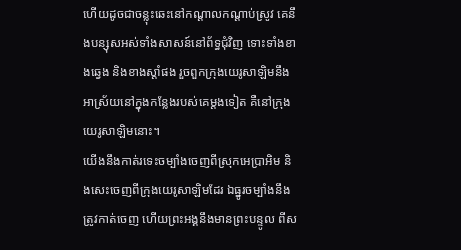ហើយដូចជាចន្លុះឆេះនៅកណ្ដាលកណ្ដាប់ស្រូវ គេនឹងបន្សុសអស់ទាំងសាសន៍នៅព័ទ្ធជុំវិញ ទោះទាំងខាងឆ្វេង និងខាងស្តាំផង រួចពួកក្រុងយេរូសាឡិមនឹងអាស្រ័យនៅក្នុងកន្លែងរបស់គេម្តងទៀត គឺនៅក្រុងយេរូសាឡិមនោះ។
យើងនឹងកាត់រទេះចម្បាំងចេញពីស្រុកអេប្រាអិម និងសេះចេញពីក្រុងយេរូសាឡិមដែរ ឯធ្នូរចម្បាំងនឹងត្រូវកាត់ចេញ ហើយព្រះអង្គនឹងមានព្រះបន្ទូល ពីស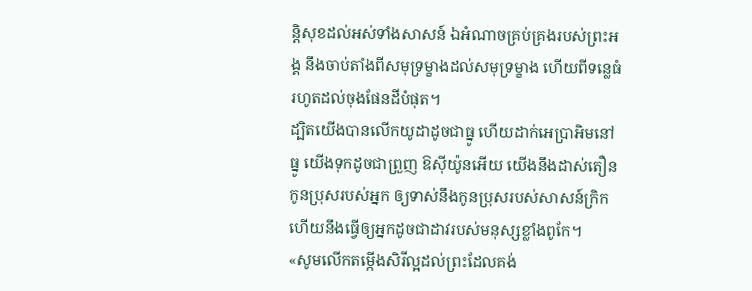ន្តិសុខដល់អស់ទាំងសាសន៍ ឯអំណាចគ្រប់គ្រងរបស់ព្រះអង្គ នឹងចាប់តាំងពីសមុទ្រម្ខាងដល់សមុទ្រម្ខាង ហើយពីទន្លេធំ រហូតដល់ចុងផែនដីបំផុត។
ដ្បិតយើងបានលើកយូដាដូចជាធ្នូ ហើយដាក់អេប្រាអិមនៅធ្នូ យើងទុកដូចជាព្រួញ ឱស៊ីយ៉ូនអើយ យើងនឹងដាស់តឿនកូនប្រុសរបស់អ្នក ឲ្យទាស់នឹងកូនប្រុសរបស់សាសន៍ក្រិក ហើយនឹងធ្វើឲ្យអ្នកដូចជាដាវរបស់មនុស្សខ្លាំងពូកែ។
«សូមលើកតម្កើងសិរីល្អដល់ព្រះដែលគង់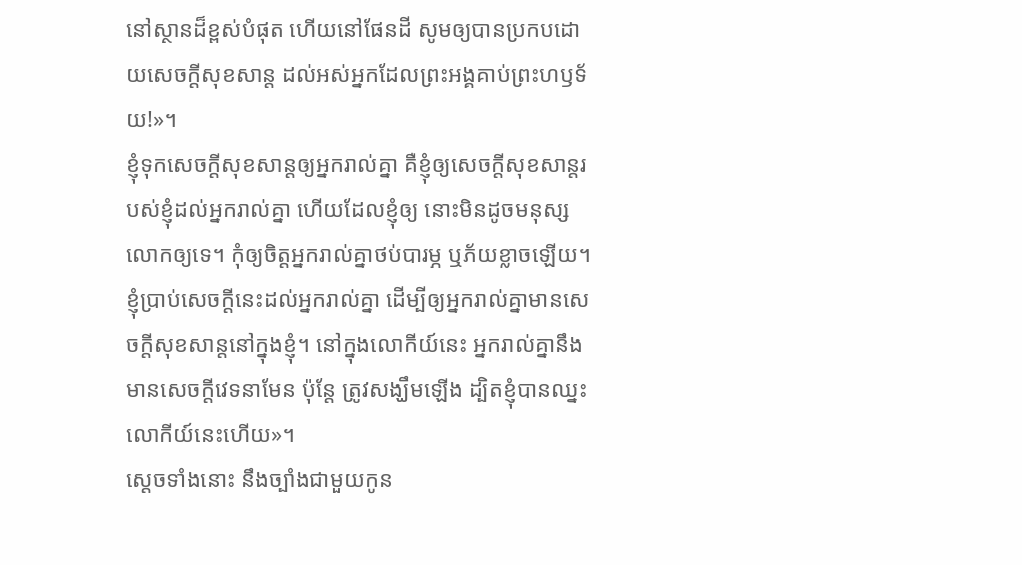នៅស្ថានដ៏ខ្ពស់បំផុត ហើយនៅផែនដី សូមឲ្យបានប្រកបដោយសេចក្តីសុខសាន្ត ដល់អស់អ្នកដែលព្រះអង្គគាប់ព្រះហឫទ័យ!»។
ខ្ញុំទុកសេចក្តីសុខសាន្តឲ្យអ្នករាល់គ្នា គឺខ្ញុំឲ្យសេចក្តីសុខសាន្តរបស់ខ្ញុំដល់អ្នករាល់គ្នា ហើយដែលខ្ញុំឲ្យ នោះមិនដូចមនុស្សលោកឲ្យទេ។ កុំឲ្យចិត្តអ្នករាល់គ្នាថប់បារម្ភ ឬភ័យខ្លាចឡើយ។
ខ្ញុំប្រាប់សេចក្ដីនេះដល់អ្នករាល់គ្នា ដើម្បីឲ្យអ្នករាល់គ្នាមានសេចក្តីសុខសាន្តនៅក្នុងខ្ញុំ។ នៅក្នុងលោកីយ៍នេះ អ្នករាល់គ្នានឹងមានសេចក្តីវេទនាមែន ប៉ុន្តែ ត្រូវសង្ឃឹមឡើង ដ្បិតខ្ញុំបានឈ្នះលោកីយ៍នេះហើយ»។
ស្ដេចទាំងនោះ នឹងច្បាំងជាមួយកូន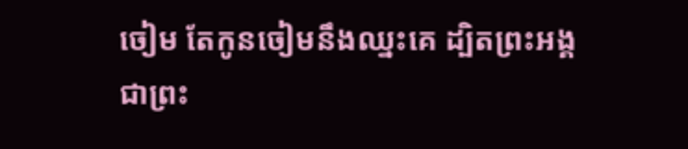ចៀម តែកូនចៀមនឹងឈ្នះគេ ដ្បិតព្រះអង្គជាព្រះ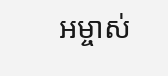អម្ចាស់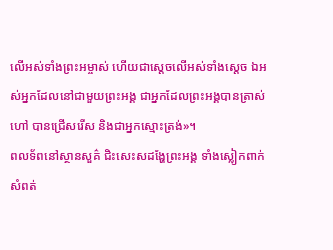លើអស់ទាំងព្រះអម្ចាស់ ហើយជាស្តេចលើអស់ទាំងស្តេច ឯអស់អ្នកដែលនៅជាមួយព្រះអង្គ ជាអ្នកដែលព្រះអង្គបានត្រាស់ហៅ បានជ្រើសរើស និងជាអ្នកស្មោះត្រង់»។
ពលទ័ពនៅស្ថានសួគ៌ ជិះសេះសដង្ហែព្រះអង្គ ទាំងស្លៀកពាក់សំពត់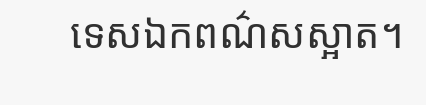ទេសឯកពណ៌សស្អាត។